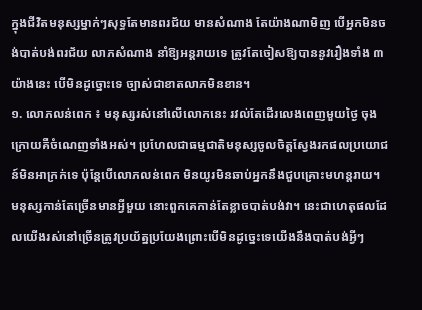ក្នុងជីវិតមនុស្សម្នាក់ៗសុទ្ធតែមានពរជ័យ មានសំណាង តែយ៉ាងណាមិញ បើអ្នកមិនចង់បាត់បង់ពរជ័យ លាភសំណាង នាំឱ្យអន្តរាយទេ ត្រូវតែចៀសឱ្យបាននូវរឿងទាំង ៣ យ៉ាងនេះ បើមិនដូច្នោះទេ ច្បាស់ជាខាតលាភមិនខាន។
១. លោភលន់ពេក ៖ មនុស្សរស់នៅលើលោកនេះ រវល់តែដើរលេងពេញមួយថ្ងៃ ចុងក្រោយគឺចំណេញទាំងអស់។ ប្រហែលជាធម្មជាតិមនុស្សចូលចិត្តស្វែងរកផលប្រយោជន៍មិនអាក្រក់ទេ ប៉ុន្តែបើលោភលន់ពេក មិនយូរមិនឆាប់អ្នកនឹងជួបគ្រោះមហន្តរាយ។ មនុស្សកាន់តែច្រើនមានអ្វីមួយ នោះពួកគេកាន់តែខ្លាចបាត់បង់វា។ នេះជាហេតុផលដែលយើងរស់នៅច្រើនត្រូវប្រយ័ត្នប្រយែងព្រោះបើមិនដូច្នេះទេយើងនឹងបាត់បង់អ្វីៗ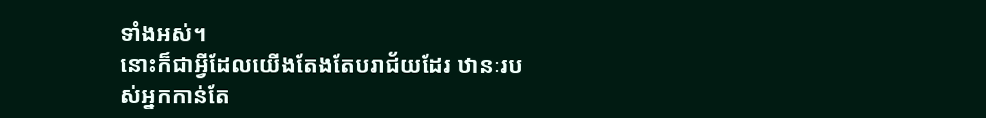ទាំងអស់។
នោះក៏ជាអ្វីដែលយើងតែងតែបរាជ័យដែរ ឋានៈរបស់អ្នកកាន់តែ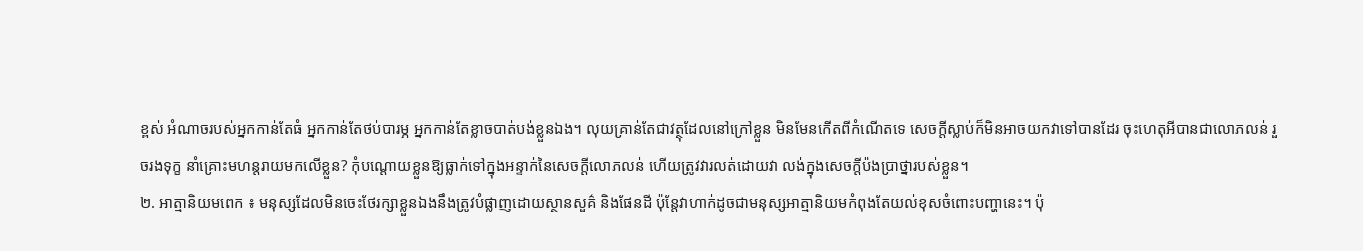ខ្ពស់ អំណាចរបស់អ្នកកាន់តែធំ អ្នកកាន់តែថប់បារម្ភ អ្នកកាន់តែខ្លាចបាត់បង់ខ្លួនឯង។ លុយគ្រាន់តែជាវត្ថុដែលនៅក្រៅខ្លួន មិនមែនកើតពីកំណើតទេ សេចក្តីស្លាប់ក៏មិនអាចយកវាទៅបានដែរ ចុះហេតុអីបានជាលោភលន់ រួចរងទុក្ខ នាំគ្រោះមហន្តរាយមកលើខ្លួន? កុំបណ្តោយខ្លួនឱ្យធ្លាក់ទៅក្នុងអន្ទាក់នៃសេចក្តីលោភលន់ ហើយត្រូវវារលត់ដោយវា លង់ក្នុងសេចក្តីប៉ងប្រាថ្នារបស់ខ្លួន។
២. អាត្មានិយមពេក ៖ មនុស្សដែលមិនចេះថែរក្សាខ្លួនឯងនឹងត្រូវបំផ្លាញដោយស្ថានសួគ៌ និងផែនដី ប៉ុន្តែវាហាក់ដូចជាមនុស្សអាត្មានិយមកំពុងតែយល់ខុសចំពោះបញ្ហានេះ។ ប៉ុ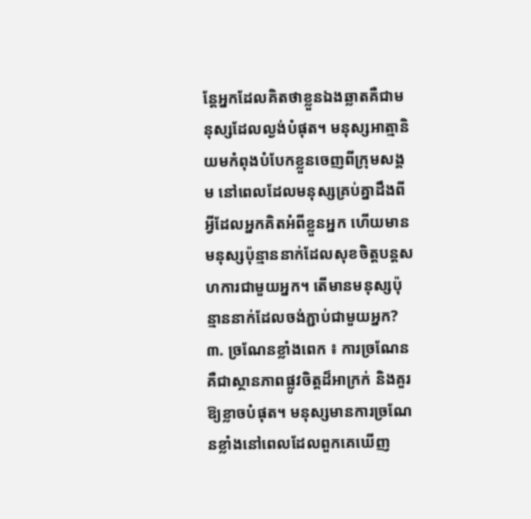ន្តែអ្នកដែលគិតថាខ្លួនឯងឆ្លាតគឺជាមនុស្សដែលល្ងង់បំផុត។ មនុស្សអាត្មានិយមកំពុងបំបែកខ្លួនចេញពីក្រុមសង្គម នៅពេលដែលមនុស្សគ្រប់គ្នាដឹងពីអ្វីដែលអ្នកគិតអំពីខ្លួនអ្នក ហើយមានមនុស្សប៉ុន្មាននាក់ដែលសុខចិត្តបន្តសហការជាមួយអ្នក។ តើមានមនុស្សប៉ុន្មាននាក់ដែលចង់ភ្ជាប់ជាមួយអ្នក?
៣. ច្រណែនខ្លាំងពេក ៖ ការច្រណែនគឺជាស្ថានភាពផ្លូវចិត្តដ៏អាក្រក់ និងគួរឱ្យខ្លាចបំផុត។ មនុស្សមានការច្រណែនខ្លាំងនៅពេលដែលពួកគេឃើញ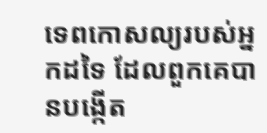ទេពកោសល្យរបស់អ្នកដទៃ ដែលពួកគេបានបង្កើត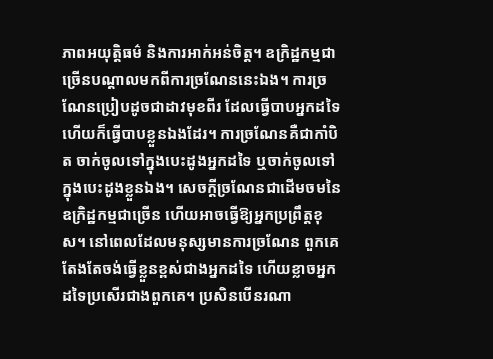ភាពអយុត្តិធម៌ និងការអាក់អន់ចិត្ត។ ឧក្រិដ្ឋកម្មជាច្រើនបណ្តាលមកពីការច្រណែននេះឯង។ ការច្រណែនប្រៀបដូចជាដាវមុខពីរ ដែលធ្វើបាបអ្នកដទៃ ហើយក៏ធ្វើបាបខ្លួនឯងដែរ។ ការច្រណែនគឺជាកាំបិត ចាក់ចូលទៅក្នុងបេះដូងអ្នកដទៃ ឬចាក់ចូលទៅក្នុងបេះដូងខ្លួនឯង។ សេចក្តីច្រណែនជាដើមចមនៃឧក្រិដ្ឋកម្មជាច្រើន ហើយអាចធ្វើឱ្យអ្នកប្រព្រឹត្តខុស។ នៅពេលដែលមនុស្សមានការច្រណែន ពួកគេតែងតែចង់ធ្វើខ្លួនខ្ពស់ជាងអ្នកដទៃ ហើយខ្លាចអ្នកដទៃប្រសើរជាងពួកគេ។ ប្រសិនបើនរណា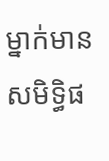ម្នាក់មានសមិទ្ធិផ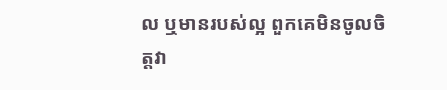ល ឬមានរបស់ល្អ ពួកគេមិនចូលចិត្តវា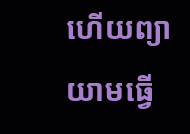ហើយព្យាយាមធ្វើ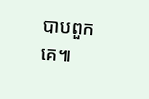បាបពួកគេ៕